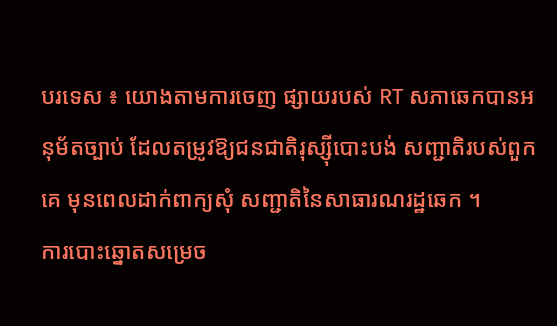បរទេស ៖ យោងតាមការចេញ ផ្សាយរបស់ RT សភាឆេកបានអនុម័តច្បាប់ ដែលតម្រូវឱ្យជនជាតិរុស្ស៊ីបោះបង់ សញ្ជាតិរបស់ពួកគេ មុនពេលដាក់ពាក្យសុំ សញ្ជាតិនៃសាធារណរដ្ឋឆេក ។
ការបោះឆ្នោតសម្រេច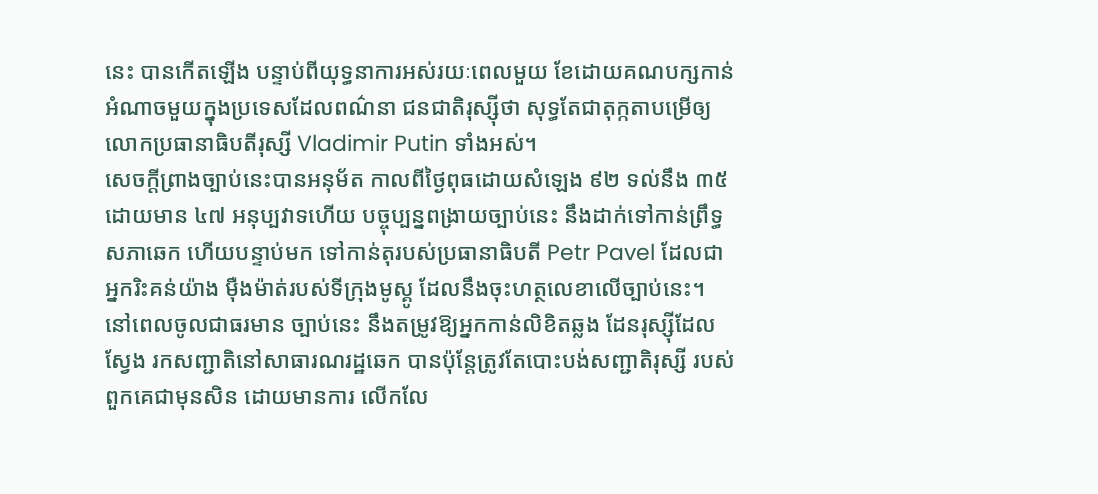នេះ បានកើតឡើង បន្ទាប់ពីយុទ្ធនាការអស់រយៈពេលមួយ ខែដោយគណបក្សកាន់អំណាចមួយក្នុងប្រទេសដែលពណ៌នា ជនជាតិរុស្ស៊ីថា សុទ្ធតែជាតុក្កតាបម្រើឲ្យលោកប្រធានាធិបតីរុស្សី Vladimir Putin ទាំងអស់។
សេចក្តីព្រាងច្បាប់នេះបានអនុម័ត កាលពីថ្ងៃពុធដោយសំឡេង ៩២ ទល់នឹង ៣៥ ដោយមាន ៤៧ អនុប្បវាទហើយ បច្ចុប្បន្នពង្រាយច្បាប់នេះ នឹងដាក់ទៅកាន់ព្រឹទ្ធសភាឆេក ហើយបន្ទាប់មក ទៅកាន់តុរបស់ប្រធានាធិបតី Petr Pavel ដែលជាអ្នករិះគន់យ៉ាង ម៉ឺងម៉ាត់របស់ទីក្រុងមូស្គូ ដែលនឹងចុះហត្ថលេខាលើច្បាប់នេះ។
នៅពេលចូលជាធរមាន ច្បាប់នេះ នឹងតម្រូវឱ្យអ្នកកាន់លិខិតឆ្លង ដែនរុស្ស៊ីដែលស្វែង រកសញ្ជាតិនៅសាធារណរដ្ឋឆេក បានប៉ុន្តែត្រូវតែបោះបង់សញ្ជាតិរុស្សី របស់ពួកគេជាមុនសិន ដោយមានការ លើកលែ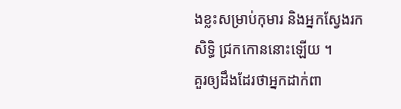ងខ្លះសម្រាប់កុមារ និងអ្នកស្វែងរកសិទ្ធិ ជ្រកកោននោះឡើយ ។
គួរឲ្យដឹងដែរថាអ្នកដាក់ពា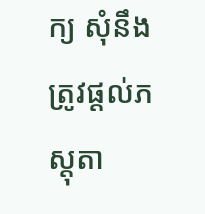ក្យ សុំនឹងត្រូវផ្តល់ភស្តុតា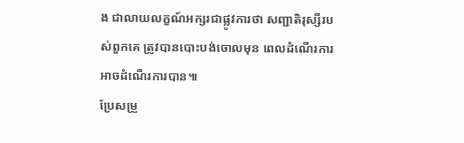ង ជាលាយលក្ខណ៍អក្សរជាផ្លូវការថា សញ្ជាតិរុស្សីរបស់ពួកគេ ត្រូវបានបោះបង់ចោលមុន ពេលដំណើរការអាចដំណើរការបាន៕
ប្រែសម្រួ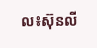ល៖ស៊ុនលី